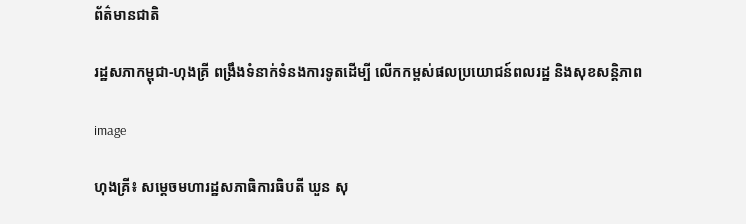ព័ត៌មានជាតិ

រដ្ឋសភាកម្ពុជា-ហុងគ្រី ពង្រឹងទំនាក់ទំនងការទូតដើម្បី លើកកម្ពស់ផលប្រយោជន៍ពលរដ្ឋ និងសុខសន្តិភាព

image

ហុងគ្រី៖ សម្តេចមហារដ្ឋសភាធិការធិបតី ឃួន សុ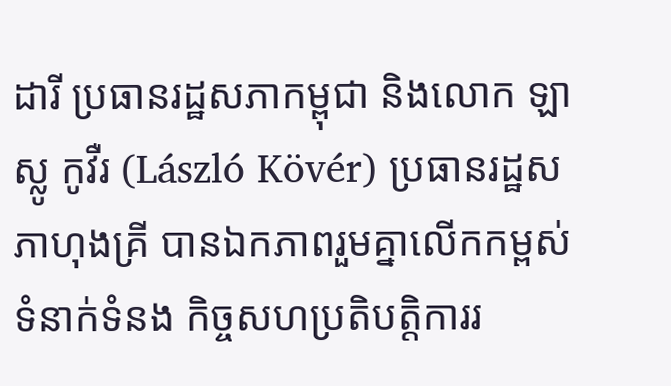ដារី ប្រធានរដ្ឋសភាកម្ពុជា និងលោក ឡាស្លូ កូវឺរ (László Kövér) ប្រធានរដ្ឋសភាហុងគ្រី បានឯកភាពរួមគ្នាលើកកម្ពស់ទំនាក់ទំនង កិច្ចសហប្រតិបត្តិការរ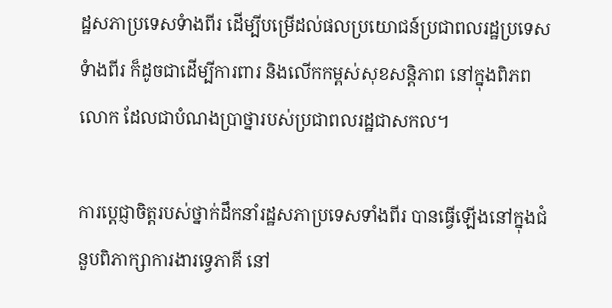ដ្ឋសភាប្រទេសទំាងពីរ ដើម្បីបម្រើដល់ផលប្រយោជន៍ប្រជាពលរដ្ឋប្រទេសទំាងពីរ ក៏ដូចជាដើម្បីការពារ និងលើកកម្ពស់សុខសន្តិភាព នៅក្នុងពិភពលោក ដែលជាបំណងប្រាថ្នារបស់ប្រជាពលរដ្ឋជាសកល។

ការប្តេជ្ញាចិត្តរបស់ថ្នាក់ដឹកនាំរដ្ឋសភាប្រទេសទាំងពីរ បានធ្វើឡើងនៅក្នុងជំនួបពិភាក្សាការងារទ្វេភាគី នៅ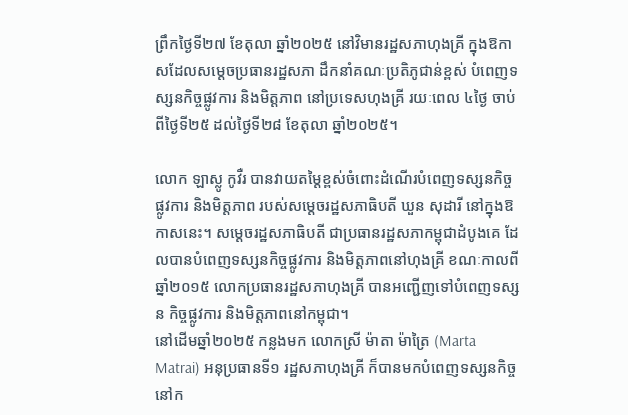ព្រឹកថ្ងៃទី២៧ ខែតុលា ឆ្នាំ២០២៥ នៅវិមានរដ្ឋសភាហុងគ្រី ក្នុងឱកាសដែលសម្តេចប្រធានរដ្ឋសភា ដឹកនាំគណៈប្រតិភូជាន់ខ្ពស់ បំពេញទស្សនកិច្ចផ្លូវការ និងមិត្តភាព នៅប្រទេសហុងគ្រី រយៈពេល ៤ថ្ងៃ ចាប់ពីថ្ងៃទី២៥ ដល់ថ្ងៃទី២៨ ខែតុលា ឆ្នាំ២០២៥។

លោក ឡាស្លូ កូវឺរ បានវាយតម្តៃខ្ពស់ចំពោះដំណើរបំពេញទស្សនកិច្ចផ្លូវការ និងមិត្តភាព របស់សម្តេចរដ្ឋសភាធិបតី ឃួន សុដារី នៅក្នុងឱកាសនេះ។ សម្តេចរដ្ឋសភាធិបតី ជាប្រធានរដ្ឋសភាកម្ពុជាដំបូងគេ ដែលបានបំពេញទស្សនកិច្ចផ្លូវការ និងមិត្តភាពនៅហុងគ្រី ខណៈកាលពីឆ្នាំ២០១៥ លោកប្រធានរដ្ឋសភាហុងគ្រី បានអញ្ជើញទៅបំពេញទស្សន កិច្ចផ្លូវការ និងមិត្តភាពនៅកម្ពុជា។
នៅដើមឆ្នាំ២០២៥ កន្លងមក លោកស្រី ម៉ាតា ម៉ាត្រៃ (Marta Matrai) អនុប្រធានទី១ រដ្ឋសភាហុងគ្រី ក៏បានមកបំពេញទស្សនកិច្ចនៅក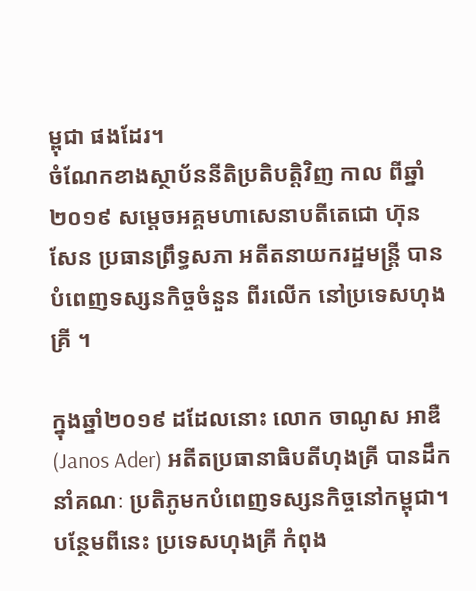ម្ពុជា ផងដែរ។
ចំណែកខាងស្ថាប័ននីតិប្រតិបត្តិវិញ កាល ពីឆ្នាំ២០១៩ សម្តេចអគ្គមហាសេនាបតីតេជោ ហ៊ុន សែន ប្រធានព្រឹទ្ធសភា អតីតនាយករដ្ឋមន្រ្តី បានបំពេញទស្សនកិច្ចចំនួន ពីរលើក នៅប្រទេសហុងគ្រី ។

ក្នុងឆ្នាំ២០១៩ ដដែលនោះ លោក ចាណូស អាឌឺ (Janos Ader) អតីតប្រធានាធិបតីហុងគ្រី បានដឹកនាំគណៈ ប្រតិភូមកបំពេញទស្សនកិច្ចនៅកម្ពុជា។ បន្ថែមពីនេះ ប្រទេសហុងគ្រី កំពុង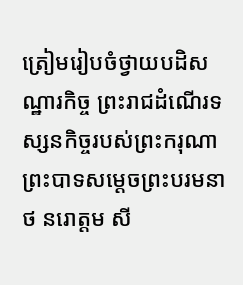ត្រៀមរៀបចំថ្វាយបដិសណ្ឋារកិច្ច ព្រះរាជដំណើរទស្សនកិច្ចរបស់ព្រះករុណា ព្រះបាទសម្ដេចព្រះបរមនាថ នរោត្តម សី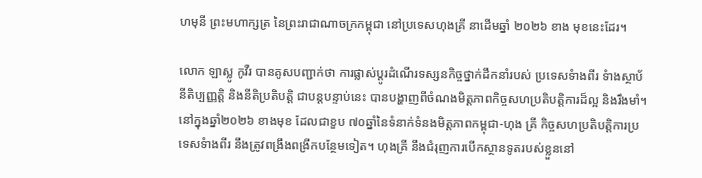ហមុនី ព្រះមហាក្សត្រ នៃព្រះរាជាណាចក្រកម្ពុជា នៅប្រទេសហុងគ្រី នាដើមឆ្នាំ ២០២៦ ខាង មុខនេះដែរ។

លោក ឡាស្លូ កូវឺរ បានគូសបញ្ជាក់ថា ការផ្លាស់ប្តូរដំណើរទស្សនកិច្ចថ្នាក់ដឹកនាំរបស់ ប្រទេសទំាងពីរ ទំាងស្ថាប័នីតិប្បញ្ញត្តិ និងនីតិប្រតិបត្តិ ជាបន្តបន្ទាប់នេះ បានបង្ហាញពីចំណងមិត្តភាពកិច្ចសហប្រតិបត្តិការដ៏ល្អ និងរឹងមាំ។
នៅក្នុងឆ្នាំ២០២៦ ខាងមុខ ដែលជាខួប ៧០ឆ្នាំនៃទំនាក់ទំនងមិត្តភាពកម្ពុជា-ហុង គ្រី កិច្ចសហប្រតិបត្តិការប្រទេសទំាងពីរ នឹងត្រូវពង្រឹងពង្រីកបន្ថែមទៀត។ ហុងគ្រី នឹងជំរុញការបើកស្ថានទូតរបស់ខ្លួននៅ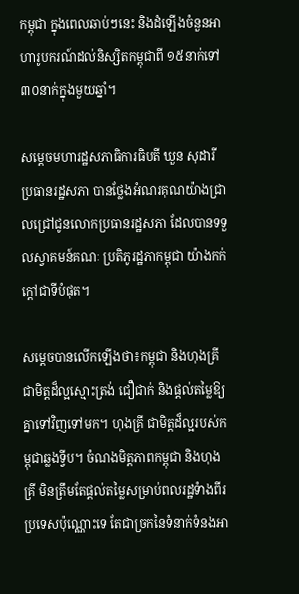កម្ពុជា ក្នុងពេលឆាប់ៗនេះ និងដំឡើងចំនួនអាហារូបករណ៍ដល់និស្សិតកម្ពុជាពី ១៥នាក់ទៅ ៣០នាក់ក្នុងមួយឆ្នាំ។

សម្តេចមហារដ្ឋសភាធិការធិបតី ឃួន សុដារី ប្រធានរដ្ឋសភា បានថ្លែងអំណរគុណយ៉ាងជា្រលជ្រៅជូនលោកប្រធានរដ្ឋសភា ដែលបានទទួលស្វាគមន៍គណៈ ប្រតិភូរដ្ឋភាកម្ពុជា យ៉ាងកក់ក្តៅជាទីបំផុត។

សម្តេចបានលើកឡើងថា៖កម្ពុជា និងហុងគ្រី ជាមិត្តដ៏ល្អស្មោះត្រង់ ជឿជាក់ និងផ្តល់តម្លៃឱ្យគ្នាទៅវិញទៅមក។ ហុងគ្រី ជាមិត្តដ៏ល្អរបស់កម្ពុជាឆ្លងទ្វីប។ ចំណងមិត្តភាពកម្ពុជា និងហុងគ្រី មិនត្រឹមតែផ្តល់តម្លៃសម្រាប់ពលរដ្ឋទំាងពីរប្រទេសប៉ុណ្ណោះទេ តែជាច្រកនៃទំនាក់ទំនងអា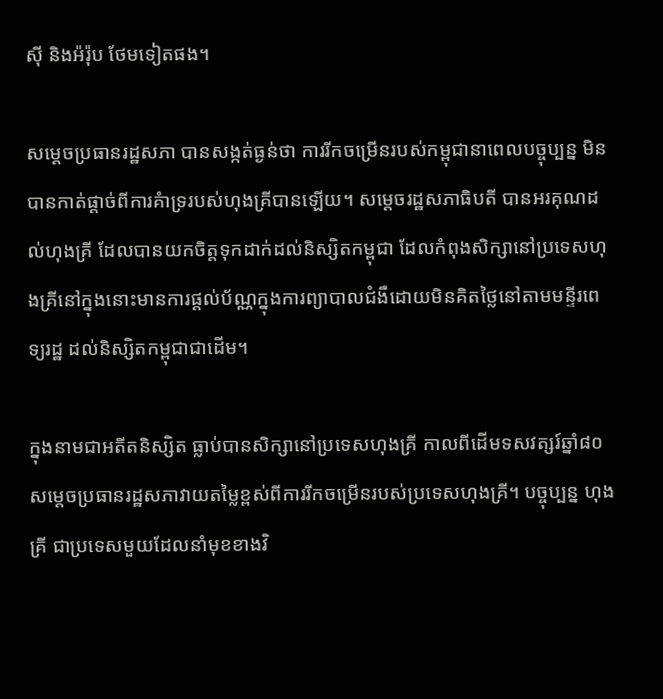ស៊ី និងអ៉រ៉ុប ថែមទៀតផង។

សម្តេចប្រធានរដ្ឋសភា បានសង្កត់ធ្ងន់ថា ការរីកចម្រើនរបស់កម្ពុជានាពេលបច្ចុប្បន្ន មិនបានកាត់ផ្តាច់ពីការគំាទ្ររបស់ហុងគ្រីបានឡើយ។ សម្តេចរដ្ឋសភាធិបតី បានអរគុណដល់ហុងគ្រី ដែលបានយកចិត្តទុកដាក់ដល់និស្សិតកម្ពុជា ដែលកំពុងសិក្សានៅប្រទេសហុងគ្រីនៅក្នុងនោះមានការផ្តល់ប័ណ្ណក្នុងការព្យាបាលជំងឺដោយមិនគិតថ្លៃនៅតាមមន្ទីរពេទ្យរដ្ឋ ដល់និស្សិតកម្ពុជាជាដើម។

ក្នុងនាមជាអតីតនិស្សិត ធ្លាប់បានសិក្សានៅប្រទេសហុងគ្រី កាលពីដើមទសវត្សរ៍ឆ្នាំ៨០ សម្តេចប្រធានរដ្ឋសភាវាយតម្លៃខ្ពស់ពីការរីកចម្រើនរបស់ប្រទេសហុងគ្រី។ បច្ចុប្បន្ន ហុងគ្រី ជាប្រទេសមួយដែលនាំមុខខាងវិ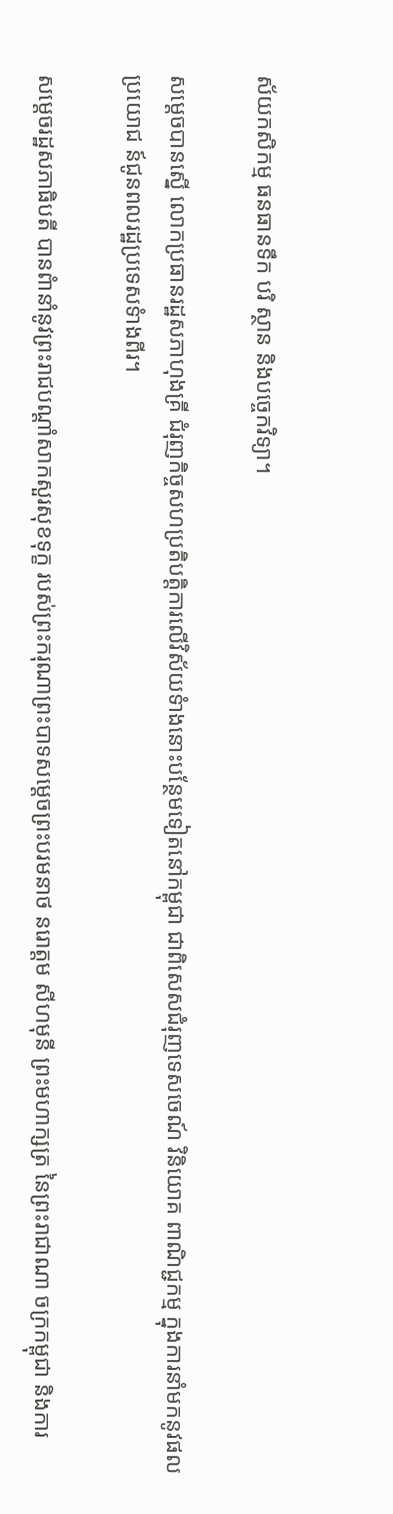ស័យកសិកម្ម ធនធានទឹក បរិ ស្ថាន និងបច្ចេកវិទ្យា។

សម្តេចបានស្នើ លោកប្រធានរដ្ឋសភាហុងគ្រី ជំរុញកិច្ចសហប្រតិបត្តិការលើវិស័យទំាងនោះបន្ថែមទៀតនៅកម្ពុជា ជាពិសេសជំរុញទេសចេណ៍ វិនិយោគ ពាណិជ្ជកម្ម ក្នុងការនាំមកនូវផលប្រយោជ ន៍ជូនពលរដ្ឋប្រទេសទំាងពីរ។

សម្តេចរដ្ឋសភាធិបតី បានពំានាំនូវព្រះរាជបណ្តាំសាកសួរសុខទុក្ខ របស់ព្រះករុណាព្រះបាទសម្ដេចព្រះបរមនាថ នរោត្តម សីហមុនី ព្រះមហាក្សត្រ នៃព្រះរាជាណា ចក្រកម្ពុជា និងការ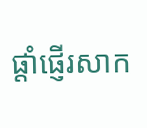ផ្តាំផ្ញើរសាក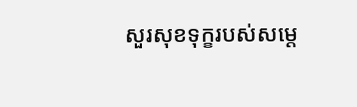សួរសុខទុក្ខរបស់សម្តេ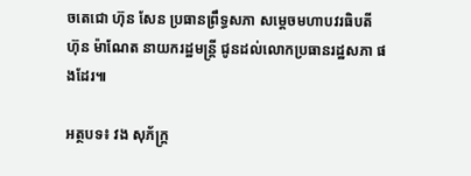ចតេជោ ហ៊ុន សែន ប្រធានព្រឹទ្ធសភា សម្តេចមហាបវរធិបតី ហ៊ុន ម៉ាណែត នាយករដ្ឋមន្រ្តី ជូនដល់លោកប្រធានរដ្ឋសភា ផងដែរ៕

អត្ថបទ៖ វង សុភ័ក្ត្រ